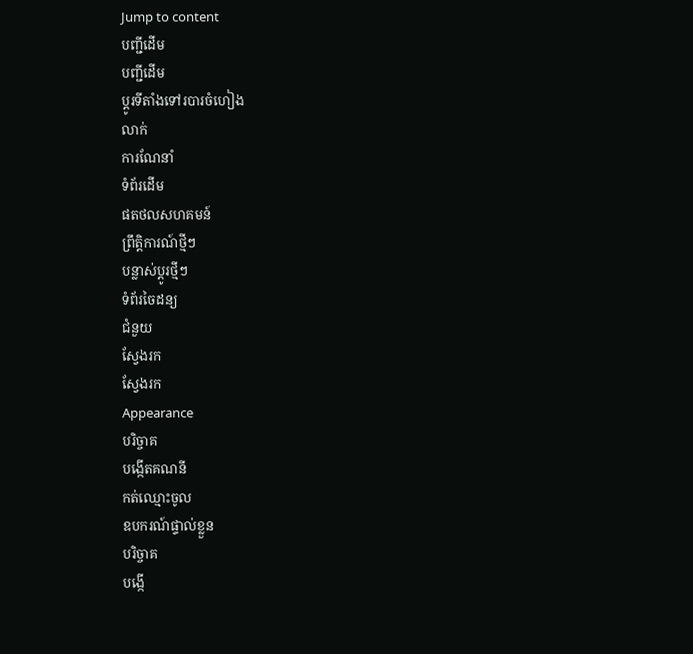Jump to content
បញ្ជីដើម
បញ្ជីដើម
ប្ដូរទីតាំងទៅរបារចំហៀង
លាក់
ការណែនាំ
ទំព័រដើម
ផតថលសហគមន៍
ព្រឹត្តិការណ៍ថ្មីៗ
បន្លាស់ប្ដូរថ្មីៗ
ទំព័រចៃដន្យ
ជំនួយ
ស្វែងរក
ស្វែងរក
Appearance
បរិច្ចាគ
បង្កើតគណនី
កត់ឈ្មោះចូល
ឧបករណ៍ផ្ទាល់ខ្លួន
បរិច្ចាគ
បង្កើ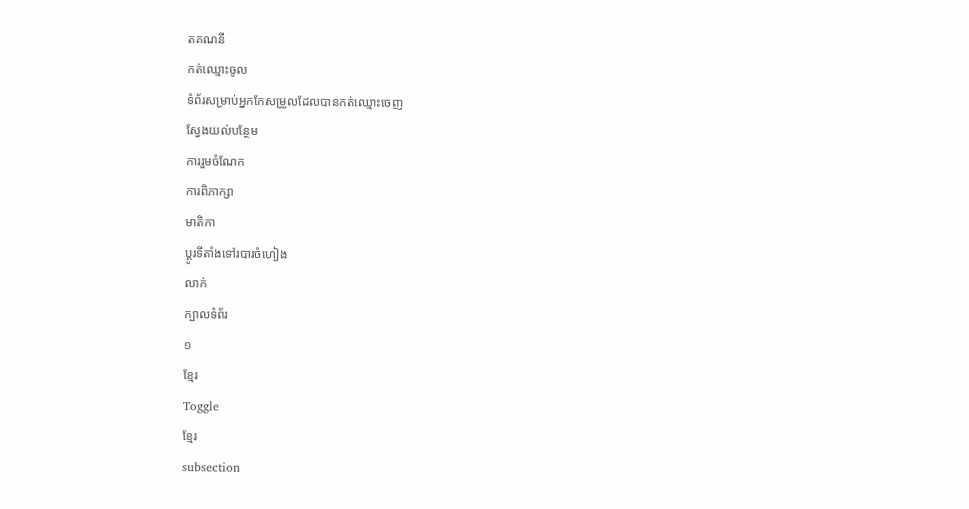តគណនី
កត់ឈ្មោះចូល
ទំព័រសម្រាប់អ្នកកែសម្រួលដែលបានកត់ឈ្មោះចេញ
ស្វែងយល់បន្ថែម
ការរួមចំណែក
ការពិភាក្សា
មាតិកា
ប្ដូរទីតាំងទៅរបារចំហៀង
លាក់
ក្បាលទំព័រ
១
ខ្មែរ
Toggle
ខ្មែរ
subsection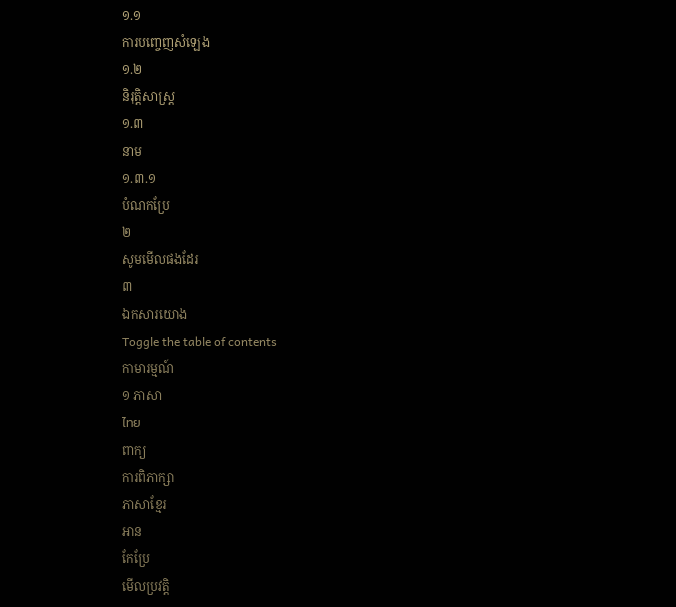១.១
ការបញ្ចេញសំឡេង
១.២
និរុត្តិសាស្ត្រ
១.៣
នាម
១.៣.១
បំណកប្រែ
២
សូមមើលផងដែរ
៣
ឯកសារយោង
Toggle the table of contents
កាមារម្មណ៍
១ ភាសា
ไทย
ពាក្យ
ការពិភាក្សា
ភាសាខ្មែរ
អាន
កែប្រែ
មើលប្រវត្តិ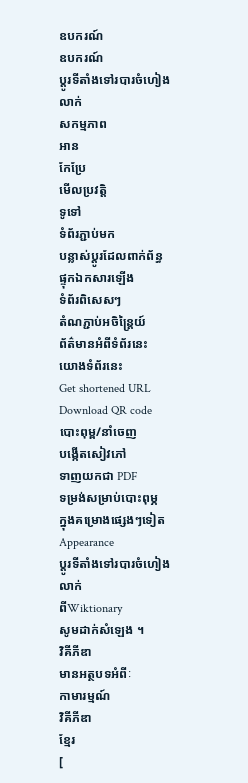ឧបករណ៍
ឧបករណ៍
ប្ដូរទីតាំងទៅរបារចំហៀង
លាក់
សកម្មភាព
អាន
កែប្រែ
មើលប្រវត្តិ
ទូទៅ
ទំព័រភ្ជាប់មក
បន្លាស់ប្ដូរដែលពាក់ព័ន្ធ
ផ្ទុកឯកសារឡើង
ទំព័រពិសេសៗ
តំណភ្ជាប់អចិន្ត្រៃយ៍
ព័ត៌មានអំពីទំព័រនេះ
យោងទំព័រនេះ
Get shortened URL
Download QR code
បោះពុម្ព/នាំចេញ
បង្កើតសៀវភៅ
ទាញយកជា PDF
ទម្រង់សម្រាប់បោះពុម្ភ
ក្នុងគម្រោងផ្សេងៗទៀត
Appearance
ប្ដូរទីតាំងទៅរបារចំហៀង
លាក់
ពីWiktionary
សូមដាក់សំឡេង ។
វិគីភីឌា
មានអត្ថបទអំពីៈ
កាមារម្មណ៍
វិគីភីឌា
ខ្មែរ
[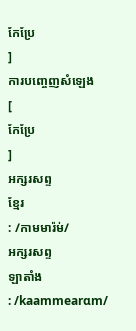កែប្រែ
]
ការបញ្ចេញសំឡេង
[
កែប្រែ
]
អក្សរសព្ទ
ខ្មែរ
: /កាមមារ៉ម់/
អក្សរសព្ទ
ឡាតាំង
: /kaammearɑm/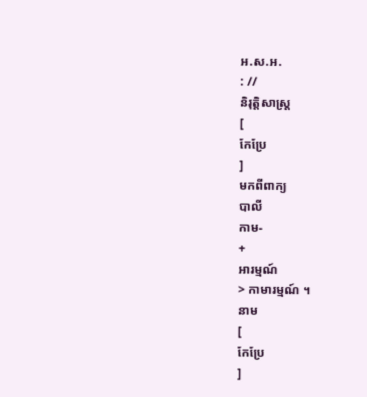អ.ស.អ.
: //
និរុត្តិសាស្ត្រ
[
កែប្រែ
]
មកពីពាក្យ
បាលី
កាម-
+
អារម្មណ៍
> កាមារម្មណ៍ ។
នាម
[
កែប្រែ
]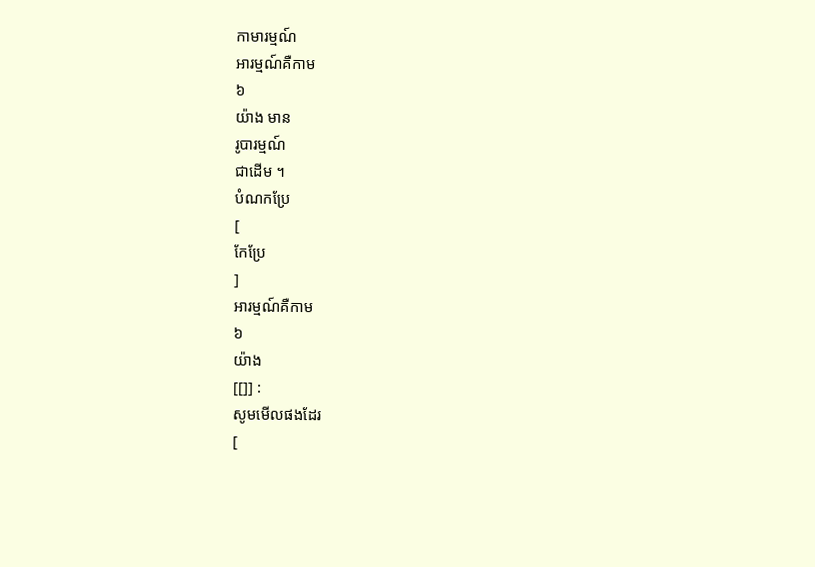កាមារម្មណ៍
អារម្មណ៍គឺកាម
៦
យ៉ាង មាន
រូបារម្មណ៍
ជាដើម ។
បំណកប្រែ
[
កែប្រែ
]
អារម្មណ៍គឺកាម
៦
យ៉ាង
[[]] :
សូមមើលផងដែរ
[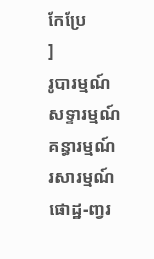កែប្រែ
]
រូបារម្មណ៍
សទ្ទារម្មណ៍
គន្ធារម្មណ៍
រសារម្មណ៍
ផោដ្ឋ-ញ្វរ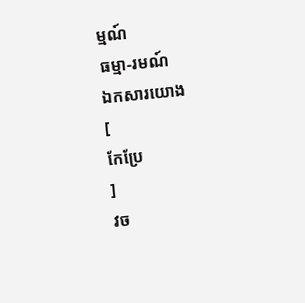ម្មណ៍
ធម្មា-រមណ៍
ឯកសារយោង
[
កែប្រែ
]
វច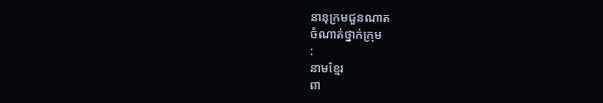នានុក្រមជួនណាត
ចំណាត់ថ្នាក់ក្រុម
:
នាមខ្មែរ
ពា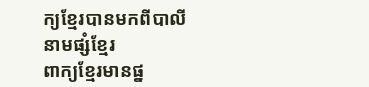ក្យខ្មែរបានមកពីបាលី
នាមផ្សំខ្មែរ
ពាក្យខ្មែរមានផ្ន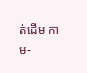ត់ដើម កាម-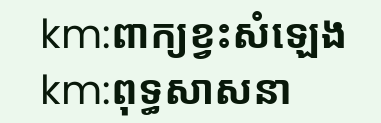km:ពាក្យខ្វះសំឡេង
km:ពុទ្ធសាសនា